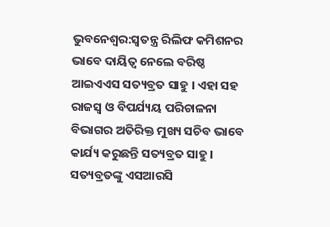ଭୁବନେଶ୍ବର:ସ୍ବତନ୍ତ୍ର ରିଲିଫ କମିଶନର ଭାବେ ଦାୟିତ୍ୱ ନେଲେ ବରିଷ୍ଠ ଆଇଏଏସ ସତ୍ୟବ୍ରତ ସାହୁ । ଏହା ସହ ରାଜସ୍ୱ ଓ ବିପର୍ଯ୍ୟୟ ପରିଚାଳନା ବିଭାଗର ଅତିରିକ୍ତ ମୁଖ୍ୟ ସଚିବ ଭାବେ କାର୍ଯ୍ୟ କରୁଛନ୍ତି ସତ୍ୟବ୍ରତ ସାହୁ । ସତ୍ୟବ୍ରତଙ୍କୁ ଏସଆରସି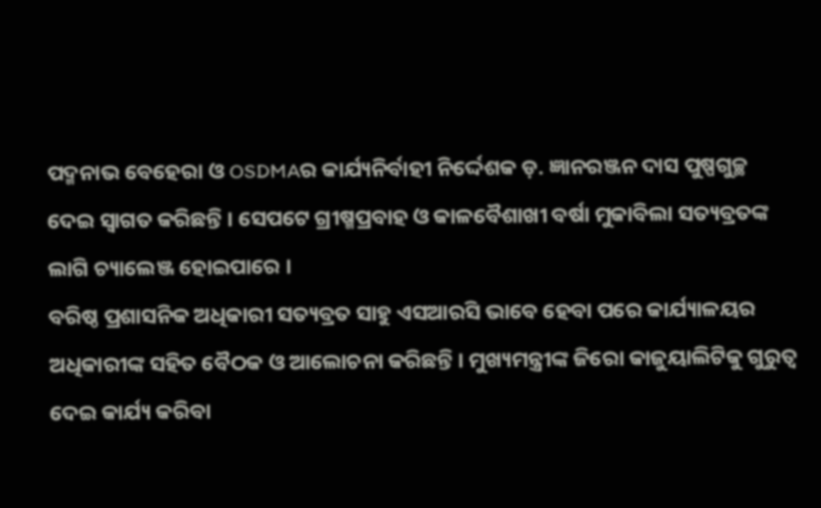ପଦ୍ମନାଭ ବେହେରା ଓ OSDMAର କାର୍ଯ୍ୟନିର୍ବାହୀ ନିର୍ଦ୍ଦେଶକ ଡ଼. ଜ୍ଞାନରଞ୍ଜନ ଦାସ ପୁଷ୍ପଗୁଚ୍ଛ ଦେଇ ସ୍ୱାଗତ କରିଛନ୍ତି । ସେପଟେ ଗ୍ରୀଷ୍ମପ୍ରବାହ ଓ କାଳବୈଶାଖୀ ବର୍ଷା ମୁକାବିଲା ସତ୍ୟବ୍ରତଙ୍କ ଲାଗି ଚ୍ୟାଲେଞ୍ଜ ହୋଇପାରେ ।
ବରିଷ୍ଠ ପ୍ରଶାସନିକ ଅଧିକାରୀ ସତ୍ୟବ୍ରତ ସାହୁ ଏସଆରସି ଭାବେ ହେବା ପରେ କାର୍ଯ୍ୟାଳୟର ଅଧିକାରୀଙ୍କ ସହିତ ବୈଠକ ଓ ଆଲୋଚନା କରିଛନ୍ତି । ମୁଖ୍ୟମନ୍ତ୍ରୀଙ୍କ ଜିରୋ କାଜୁୟାଲିଟିକୁ ଗୁରୁତ୍ୱ ଦେଇ କାର୍ଯ୍ୟ କରିବା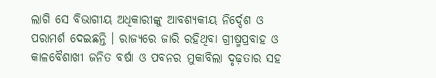ଲାଗି ସେ ବିଭାଗୀୟ ଅଧିକାରୀଙ୍କୁ ଆବଶ୍ୟକୀୟ ନିର୍ଦ୍ଦେଶ ଓ ପରାମର୍ଶ ଦେଇଛନ୍ତି । ରାଜ୍ୟରେ ଜାରି ରହିଥିବା ଗ୍ରୀଷ୍ମପ୍ରବାହ ଓ କାଳବୈଶାଖୀ ଜନିତ ବର୍ଷା ଓ ପବନର ମୁକାବିଲା ଦୃଢ଼ତାର ସହ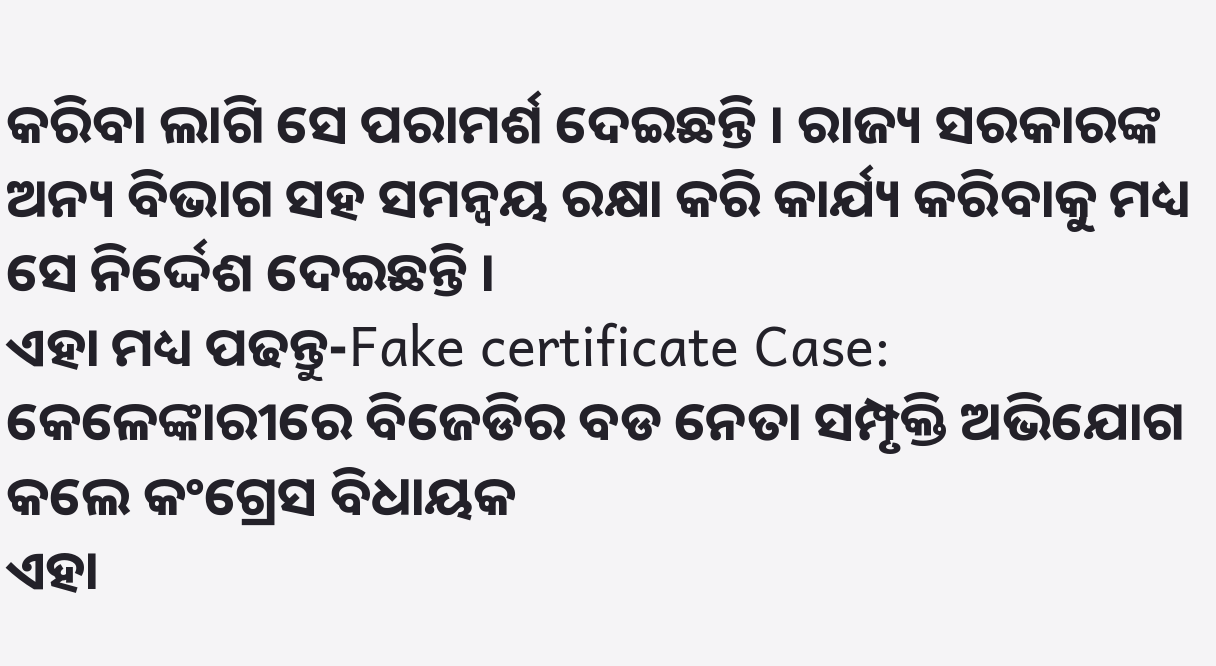କରିବା ଲାଗି ସେ ପରାମର୍ଶ ଦେଇଛନ୍ତି । ରାଜ୍ୟ ସରକାରଙ୍କ ଅନ୍ୟ ବିଭାଗ ସହ ସମନ୍ୱୟ ରକ୍ଷା କରି କାର୍ଯ୍ୟ କରିବାକୁ ମଧ୍ୟ ସେ ନିର୍ଦ୍ଦେଶ ଦେଇଛନ୍ତି ।
ଏହା ମଧ୍ୟ ପଢନ୍ତୁ-Fake certificate Case: କେଳେଙ୍କାରୀରେ ବିଜେଡିର ବଡ ନେତା ସମ୍ପୃକ୍ତି ଅଭିଯୋଗ କଲେ କଂଗ୍ରେସ ବିଧାୟକ
ଏହା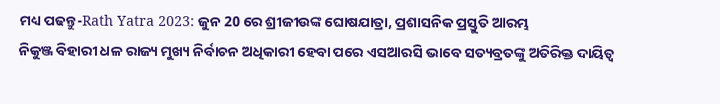ମଧ୍ୟ ପଢନ୍ତୁ-Rath Yatra 2023: ଜୁନ 20 ରେ ଶ୍ରୀଜୀଉଙ୍କ ଘୋଷଯାତ୍ରା, ପ୍ରଶାସନିକ ପ୍ରସ୍ତୁତି ଆରମ୍ଭ
ନିକୁଞ୍ଜ ବିହାରୀ ଧଳ ରାଜ୍ୟ ମୁଖ୍ୟ ନିର୍ବାଚନ ଅଧିକାରୀ ହେବା ପରେ ଏସଆରସି ଭାବେ ସତ୍ୟବ୍ରତଙ୍କୁ ଅତିରିକ୍ତ ଦାୟିତ୍ୱ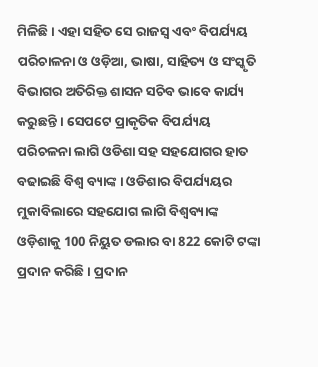ମିଳିଛି । ଏହା ସହିତ ସେ ରାଜସ୍ବ ଏବଂ ବିପର୍ଯ୍ୟୟ ପରିଚାଳନା ଓ ଓଡ଼ିଆ, ଭାଷା, ସାହିତ୍ୟ ଓ ସଂସ୍କୃତି ବିଭାଗର ଅତିରିକ୍ତ ଶାସନ ସଚିବ ଭାବେ କାର୍ଯ୍ୟ କରୁଛନ୍ତି । ସେପଟେ ପ୍ରାକୃତିକ ବିପର୍ଯ୍ୟୟ ପରିଚଳନା ଲାଗି ଓଡିଶା ସହ ସହଯୋଗର ହାତ ବଢାଇଛି ବିଶ୍ଵ ବ୍ୟାଙ୍କ । ଓଡିଶାର ବିପର୍ଯ୍ୟୟର ମୁକାବିଲାରେ ସହଯୋଗ ଲାଗି ବିଶ୍ବବ୍ୟାଙ୍କ ଓଡ଼ିଶାକୁ 100 ନିୟୁତ ଡଲାର ବା 822 କୋଟି ଟଙ୍କା ପ୍ରଦାନ କରିଛି । ପ୍ରଦାନ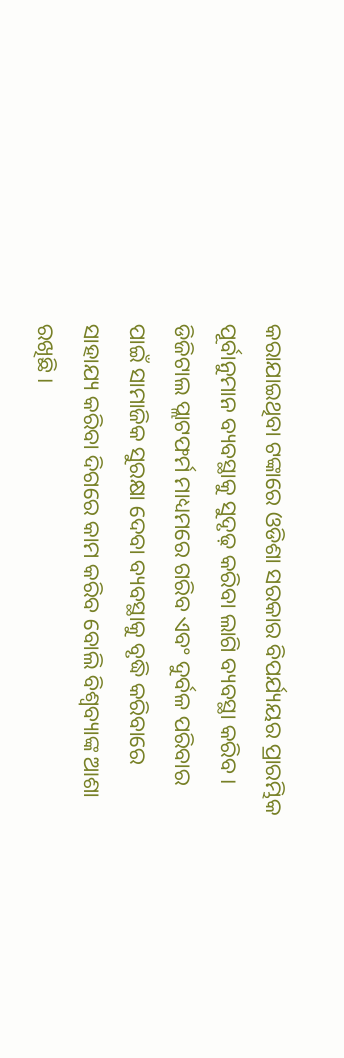କରାଯାଇଥିବା ଟଙ୍କାରେ ଓଡିଶା ସରକାର ବିପର୍ଯ୍ୟୟର ପ୍ରାରମ୍ଭିକ ପୂର୍ବାନୁମାନ ବ୍ୟବସ୍ଥାକୁ ସୁଦୃଢ଼ କରିବା ଲାଗି ବ୍ୟବସ୍ଥା କରିବ । ଡିଜିଟାଲ ପ୍ଲାଟଫର୍ମ ମାଧ୍ୟମରେ ଗରିବ ଏବଂ ଦୁର୍ବଳ ପରିବାର ପାଇଁ ସାମାଜିକ ସୁରକ୍ଷା ଦେବା ବ୍ୟବସ୍ଥାକୁ ବୃଦ୍ଧି କରିବାରେ ସାହାଯ୍ୟ କରିବା ଦିଗରେ କାମ କରିବ ବୋଲି ବିଶ୍ଵବ୍ୟାଙ୍କ ଆଶା ରଖିଛି ।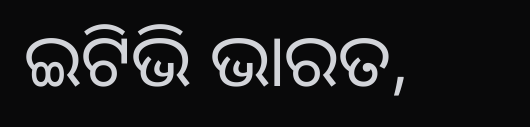ଇଟିଭି ଭାରତ,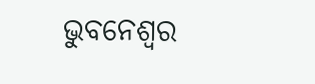ଭୁବନେଶ୍ବର